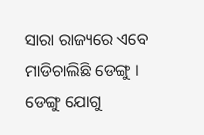ସାରା ରାଜ୍ୟରେ ଏବେ ମାଡିଚାଲିଛି ଡେଙ୍ଗୁ । ଡେଙ୍ଗୁ ଯୋଗୁ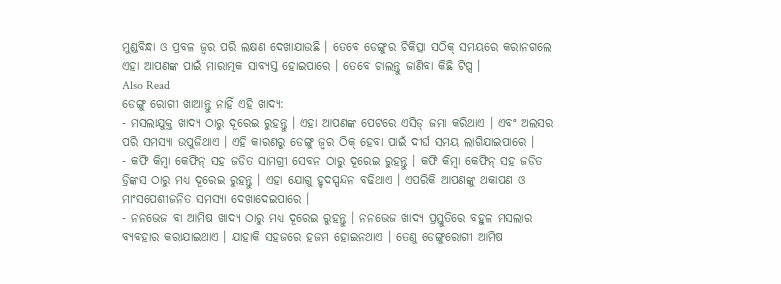ମୁଣ୍ଡବିନ୍ଧା ଓ ପ୍ରବଳ ଜ୍ୱର ପରି ଲକ୍ଷଣ ଦେଖାଯାଉଛି । ତେବେ ଡେଙ୍ଗୁର ଚିକିତ୍ସା ସଠିକ୍ ସମୟରେ କରାନଗଲେ ଏହା ଆପଣଙ୍କ ପାଇଁ ମାରାତ୍ମକ ସାବ୍ୟସ୍ତ ହୋଇପାରେ । ତେବେ ଚାଲନ୍ତୁ ଜାଣିବା କିଛି ଟିପ୍ସ ।
Also Read
ଡେଙ୍ଗୁ ରୋଗୀ ଖାଆନ୍ତୁ ନାହିଁ ଏହି ଖାଦ୍ୟ:
- ମସଲାଯୁକ୍ତ ଖାଦ୍ୟ ଠାରୁ ଦୂରେଇ ରୁହନ୍ତୁ । ଏହା ଆପଣଙ୍କ ପେଟରେ ଏସିଡ୍ ଜମା କରିଥାଏ । ଏବଂ ଅଲସର ପରି ସମସ୍ୟା ଉପୁଜିଥାଏ । ଏହି କାରଣରୁ ଡେଙ୍ଗୁ ଜ୍ବର ଠିକ୍ ହେବା ପାଇଁ ଦୀର୍ଘ ସମୟ ଲାଗିଯାଇପାରେ ।
- କଫି କିମ୍ବା କେଫିନ୍ ସହ ଜଡିତ ସାମଗ୍ରୀ ସେବନ ଠାରୁ ଦୂରେଇ ରୁହନ୍ତୁ । କଫି କିମ୍ବା କେଫିନ୍ ସହ ଜଡିତ ଡ୍ରିଙ୍କସ ଠାରୁ ମଧ୍ୟ ଦୂରେଇ ରୁହନ୍ତୁ । ଏହା ଯୋଗୁ ହୃଦସ୍ପନ୍ଦନ ବଢିଥାଏ । ଏପରିକି ଆପଣଙ୍କୁ ଥକାପଣ ଓ ମାଂସପେଶୀଜନିତ ସମସ୍ୟା ଦେଖାଦେଇପାରେ ।
- ନନଭେଜ ବା ଆମିଷ ଖାଦ୍ୟ ଠାରୁ ମଧ୍ୟ ଦୂରେଇ ରୁହନ୍ତୁ । ନନଭେଜ ଖାଦ୍ୟ ପ୍ରସ୍ତୁତିରେ ବହୁଳ ମସଲାର ବ୍ୟବହାର କରାଯାଇଥାଏ । ଯାହାକି ସହଜରେ ହଜମ ହୋଇନଥାଏ । ତେଣୁ ଡେଙ୍ଗୁରୋଗୀ ଆମିଷ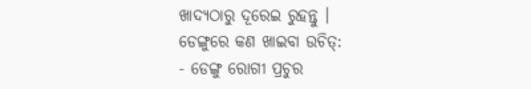ଖାଦ୍ୟଠାରୁ ଦୂରେଇ ରୁହନ୍ତୁ ।
ଡେଙ୍ଗୁରେ କଣ ଖାଇବା ଉଚିତ୍:
- ଡେଙ୍ଗୁ ରୋଗୀ ପ୍ରଚୁର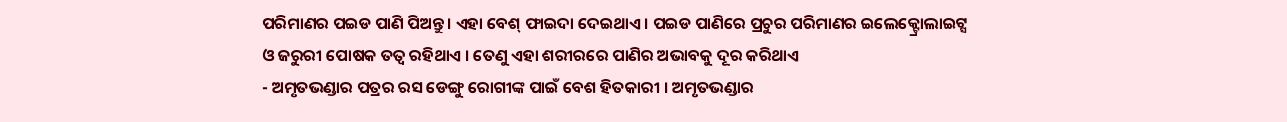ପରିମାଣର ପଇଡ ପାଣି ପିଅନ୍ତୁ । ଏହା ବେଶ୍ ଫାଇଦା ଦେଇଥାଏ । ପଇଡ ପାଣିରେ ପ୍ରଚୁର ପରିମାଣର ଇଲେକ୍ଟ୍ରୋଲାଇଟ୍ସ ଓ ଜରୁରୀ ପୋଷକ ତତ୍ବ ରହିଥାଏ । ତେଣୁ ଏହା ଶରୀରରେ ପାଣିର ଅଭାବକୁ ଦୂର କରିଥାଏ
- ଅମୃତଭଣ୍ଡାର ପତ୍ରର ରସ ଡେଙ୍ଗୁ ରୋଗୀଙ୍କ ପାଇଁ ବେଶ ହିତକାରୀ । ଅମୃତଭଣ୍ଡାର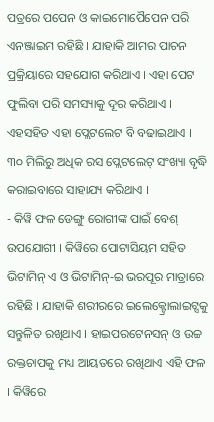ପତ୍ରରେ ପପେନ ଓ କାଇମୋପୈପେନ ପରି ଏନଞ୍ଜାଇମ ରହିଛି । ଯାହାକି ଆମର ପାଚନ ପ୍ରକ୍ରିୟାରେ ସହଯୋଗ କରିଥାଏ । ଏହା ପେଟ ଫୁଲିବା ପରି ସମସ୍ୟାକୁ ଦୂର କରିଥାଏ । ଏହସହିତ ଏହା ପ୍ଲେଟଲେଟ ବି ବଢାଇଥାଏ । ୩୦ ମିଲିରୁ ଅଧିକ ରସ ପ୍ଲେଟଲେଟ୍ ସଂଖ୍ୟା ବୃଦ୍ଧି କରାଇବାରେ ସାହାଯ୍ୟ କରିଥାଏ ।
- କିୱି ଫଳ ଡେଙ୍ଗୁ ରୋଗୀଙ୍କ ପାଇଁ ବେଶ୍ ଉପଯୋଗୀ । କିୱିରେ ପୋଟାସିୟମ ସହିତ ଭିଟାମିନ୍ ଏ ଓ ଭିଟାମିନ୍-ଇ ଭରପୂର ମାତ୍ରାରେ ରହିଛି । ଯାହାକି ଶରୀରରେ ଇଲେକ୍ଟ୍ରୋଲାଇଟ୍ସକୁ ସନ୍ତୁଳିତ ରଖିଥାଏ । ହାଇପରଟେନସନ୍ ଓ ଉଚ୍ଚ ରକ୍ତଚାପକୁ ମଧ୍ୟ ଆୟତରେ ରଖିଥାଏ ଏହି ଫଳ । କିୱିରେ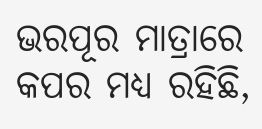ଭରପୂର ମାତ୍ରାରେ କପର ମଧ୍ୟ ରହିଛି,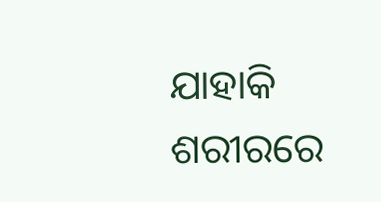ଯାହାକି ଶରୀରରେ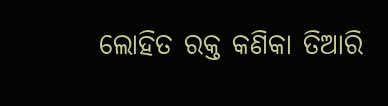ଲୋହିତ ରକ୍ତ କଣିକା ତିଆରି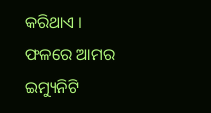କରିଥାଏ । ଫଳରେ ଆମର ଇମ୍ୟୁନିଟି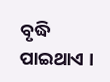ବୃଦ୍ଧି ପାଇଥାଏ ।